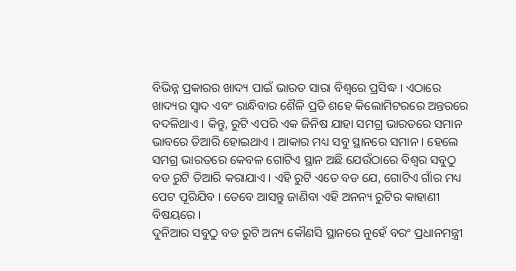ବିଭିନ୍ନ ପ୍ରକାରର ଖାଦ୍ୟ ପାଇଁ ଭାରତ ସାରା ବିଶ୍ୱରେ ପ୍ରସିଦ୍ଧ । ଏଠାରେ ଖାଦ୍ୟର ସ୍ୱାଦ ଏବଂ ରାନ୍ଧିବାର ଶୈଳି ପ୍ରତି ଶହେ କିଲୋମିଟରରେ ଅନ୍ତରରେ ବଦଳିଥାଏ । କିନ୍ତୁ, ରୁଟି ଏପରି ଏକ ଜିନିଷ ଯାହା ସମଗ୍ର ଭାରତରେ ସମାନ ଭାବରେ ତିଆରି ହୋଇଥାଏ । ଆକାର ମଧ୍ୟ ସବୁ ସ୍ଥାନରେ ସମାନ । ହେଲେ ସମଗ୍ର ଭାରତରେ କେବଳ ଗୋଟିଏ ସ୍ଥାନ ଅଛି ଯେଉଁଠାରେ ବିଶ୍ୱର ସବୁଠୁ ବଡ ରୁଟି ତିଆରି କରାଯାଏ । ଏହି ରୁଟି ଏତେ ବଡ ଯେ, ଗୋଟିଏ ଗାଁର ମଧ୍ୟ ପେଟ ପୂରିଯିବ । ତେବେ ଆସନ୍ତୁ ଜାଣିବା ଏହି ଅନନ୍ୟ ରୁଟିର କାହାଣୀ ବିଷୟରେ ।
ଦୁନିଆର ସବୁଠୁ ବଡ ରୁଟି ଅନ୍ୟ କୌଣସି ସ୍ଥାନରେ ନୁହେଁ ବରଂ ପ୍ରଧାନମନ୍ତ୍ରୀ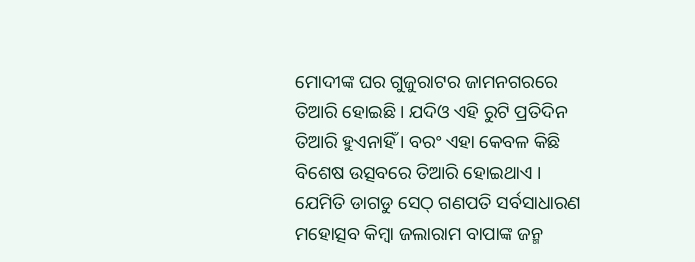ମୋଦୀଙ୍କ ଘର ଗୁଜୁରାଟର ଜାମନଗରରେ ତିଆରି ହୋଇଛି । ଯଦିଓ ଏହି ରୁଟି ପ୍ରତିଦିନ ତିଆରି ହୁଏନାହିଁ । ବରଂ ଏହା କେବଳ କିଛି ବିଶେଷ ଉତ୍ସବରେ ତିଆରି ହୋଇଥାଏ । ଯେମିତି ଡାଗଡୁ ସେଠ୍ ଗଣପତି ସର୍ବସାଧାରଣ ମହୋତ୍ସବ କିମ୍ବା ଜଲାରାମ ବାପାଙ୍କ ଜନ୍ମ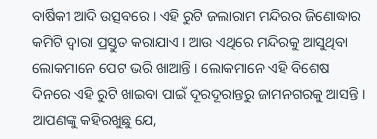ବାର୍ଷିକୀ ଆଦି ଉତ୍ସବରେ । ଏହି ରୁଟି ଜଲାରାମ ମନ୍ଦିରର ଜିଣୋଦ୍ଧାର କମିଟି ଦ୍ୱାରା ପ୍ରସ୍ତୁତ କରାଯାଏ । ଆଉ ଏଥିରେ ମନ୍ଦିରକୁ ଆସୁଥିବା ଲୋକମାନେ ପେଟ ଭରି ଖାଆନ୍ତି । ଲୋକମାନେ ଏହି ବିଶେଷ ଦିନରେ ଏହି ରୁଟି ଖାଇବା ପାଇଁ ଦୂରଦୂରାନ୍ତରୁ ଜାମନଗରକୁ ଆସନ୍ତି ।
ଆପଣଙ୍କୁ କହିରଖୁଛୁ ଯେ,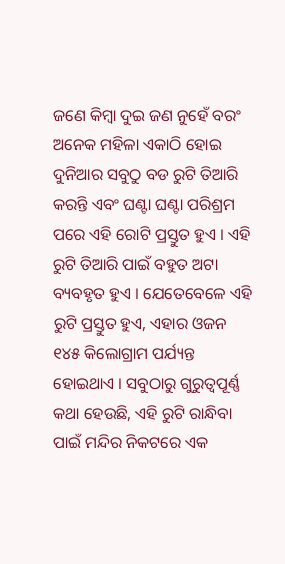ଜଣେ କିମ୍ବା ଦୁଇ ଜଣ ନୁହେଁ ବରଂ ଅନେକ ମହିଳା ଏକାଠି ହୋଇ ଦୁନିଆର ସବୁଠୁ ବଡ ରୁଟି ତିଆରି କରନ୍ତି ଏବଂ ଘଣ୍ଟା ଘଣ୍ଟା ପରିଶ୍ରମ ପରେ ଏହି ରୋଟି ପ୍ରସ୍ତୁତ ହୁଏ । ଏହି ରୁଟି ତିଆରି ପାଇଁ ବହୁତ ଅଟା ବ୍ୟବହୃତ ହୁଏ । ଯେତେବେଳେ ଏହି ରୁଟି ପ୍ରସ୍ତୁତ ହୁଏ, ଏହାର ଓଜନ ୧୪୫ କିଲୋଗ୍ରାମ ପର୍ଯ୍ୟନ୍ତ ହୋଇଥାଏ । ସବୁଠାରୁ ଗୁରୁତ୍ୱପୂର୍ଣ୍ଣ କଥା ହେଉଛି, ଏହି ରୁଟି ରାନ୍ଧିବା ପାଇଁ ମନ୍ଦିର ନିକଟରେ ଏକ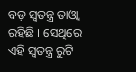ବଡ଼ ସ୍ୱତନ୍ତ୍ର ତାଓ୍ବା ରହିଛି । ସେଥିରେ ଏହି ସ୍ବତନ୍ତ୍ର ରୁଟି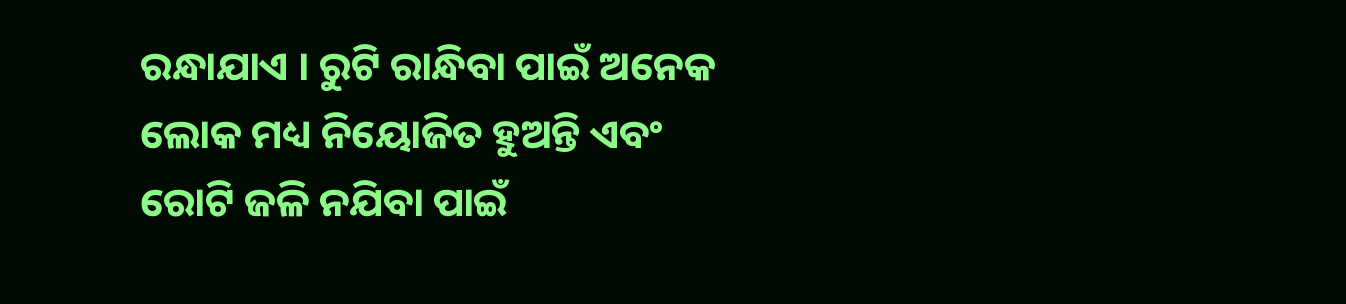ରନ୍ଧାଯାଏ । ରୁଟି ରାନ୍ଧିବା ପାଇଁ ଅନେକ ଲୋକ ମଧ୍ୟ ନିୟୋଜିତ ହୁଅନ୍ତି ଏବଂ ରୋଟି ଜଳି ନଯିବା ପାଇଁ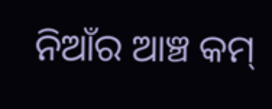ନିଆଁର ଆଞ୍ଚ କମ୍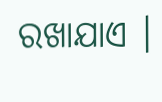ରଖାଯାଏ ।